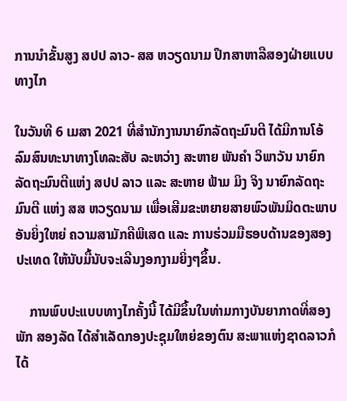ການນໍາຂັ້ນສູງ ສປປ ລາວ- ສສ ຫວຽດນາມ ປຶກສາຫາລືສອງຝ່າຍແບບທາງໄກ

ໃນວັນທີ 6 ເມສາ 2021 ທີ່ສຳນັກງານນາຍົກລັດຖະມົນຕີ ໄດ້ມີການໂອ້ລົມສົນທະນາທາງໂທລະສັບ ລະຫວ່າງ ສະຫາຍ ພັນຄຳ ວິພາວັນ ນາຍົກລັດຖະມົນຕີແຫ່ງ ສປປ ລາວ ແລະ ສະຫາຍ ຟ້າມ ມິງ ຈິງ ນາຍົກລັດຖະມົນຕີ ແຫ່ງ ສສ ຫວຽດນາມ ເພື່ອເສີມຂະຫຍາຍສາຍພົວພັນມິດຕະພາບອັນຍິ່ງໃຫຍ່ ຄວາມສາມັກຄີພິເສດ ແລະ ການຮ່ວມມືຮອບດ້ານຂອງສອງປະເທດ ໃຫ້ນັບມື້ນັບຈະເລີນງອກງາມຍິ່ງໆຂຶ້ນ.

    ການພົບປະແບບທາງໄກຄັ້ງນີ້ ໄດ້ມີຂຶ້ນໃນທ່າມກາງບັນຍາກາດທີ່ສອງພັກ ສອງລັດ ໄດ້ສຳເລັດກອງປະຊຸມໃຫຍ່ຂອງຕົນ ສະພາແຫ່ງຊາດລາວກໍໄດ້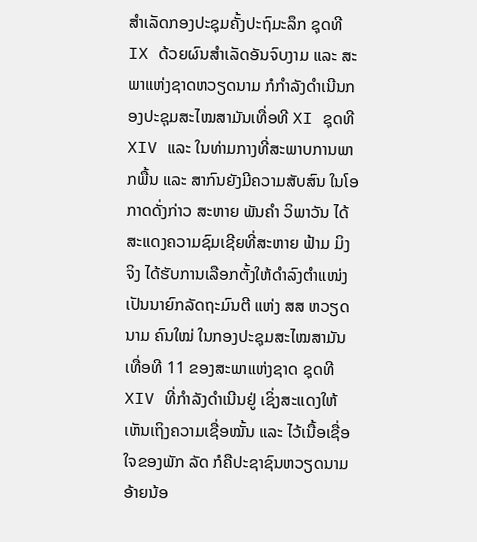ສຳເລັດກອງປະຊຸມຄັ້ງປະຖົມະລຶກ ຊຸດທີ IX ດ້ວຍຜົນສຳເລັດອັນຈົບງາມ ແລະ ສະພາແຫ່ງຊາດຫວຽດນາມ ກໍກຳລັງດຳເນີນກອງປະຊຸມສະໄໝສາມັນເທື່ອທີ XI ຊຸດທີ XIV ແລະ ໃນທ່າມກາງທີ່ສະພາບການພາກພື້ນ ແລະ ສາກົນຍັງມີຄວາມສັບສົນ ໃນໂອກາດດັ່ງກ່າວ ສະຫາຍ ພັນຄຳ ວິພາວັນ ໄດ້ສະແດງຄວາມຊົມເຊີຍທີ່ສະຫາຍ ຟ້າມ ມິງ ຈິງ ໄດ້ຮັບການເລືອກຕັ້ງໃຫ້ດຳລົງຕຳແໜ່ງເປັນນາຍົກລັດຖະມົນຕີ ແຫ່ງ ສສ ຫວຽດນາມ ຄົນໃໝ່ ໃນກອງປະຊຸມສະໄໝສາມັນເທື່ອທີ 11 ຂອງສະພາແຫ່ງຊາດ ຊຸດທີ XIV ທີ່ກຳລັງດຳເນີນຢູ່ ເຊິ່ງສະແດງໃຫ້ເຫັນເຖິງຄວາມເຊື່ອໝັ້ນ ແລະ ໄວ້ເນື້ອເຊື່ອໃຈຂອງພັກ ລັດ ກໍຄືປະຊາຊົນຫວຽດນາມ ອ້າຍນ້ອ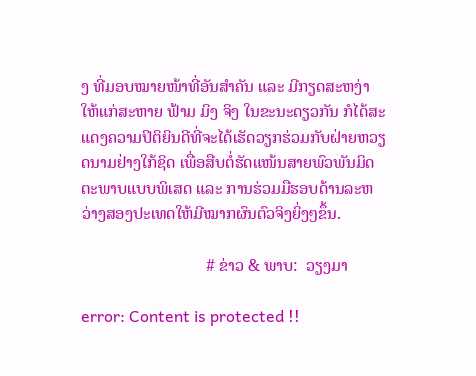ງ ທີ່ມອບໝາຍໜ້າທີ່ອັນສຳຄັນ ແລະ ມີກຽດສະຫງ່າໃຫ້ແກ່ສະຫາຍ ຟ້າມ ມິງ ຈິງ ໃນຂະນະດຽວກັນ ກໍໄດ້ສະແດງຄວາມປິຕິຍິນດີທີ່ຈະໄດ້ເຮັດວຽກຮ່ວມກັບຝ່າຍຫວຽດນາມຢ່າງໃກ້ຊິດ ເພື່ອສືບຕໍ່ຮັດແໜ້ນສາຍພົວພັນມິດຕະພາບແບບພິເສດ ແລະ ການຮ່ວມມືຮອບດ້ານລະຫວ່າງສອງປະເທດໃຫ້ມີໝາກຜົນຕົວຈິງຍິ່ງໆຂຶ້ນ.

                              # ຂ່າວ & ພາບ:  ວຽງມາ

error: Content is protected !!